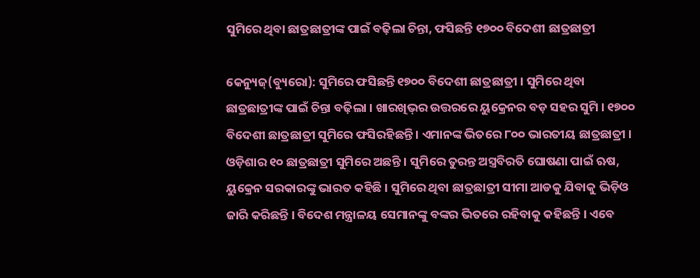ସୁମିରେ ଥିବା ଛାତ୍ରଛାତ୍ରୀଙ୍କ ପାଇଁ ବଢ଼ିଲା ଚିନ୍ତା, ଫସିଛନ୍ତି ୧୭୦୦ ବିଦେଶୀ ଛାତ୍ରଛାତ୍ରୀ

କେନ୍ୟୁଜ୍(ବ୍ୟୁରୋ): ସୁମିରେ ଫସିଛନ୍ତି ୧୭୦୦ ବିଦେଶୀ ଛାତ୍ରଛାତ୍ରୀ । ସୁମିରେ ଥିବା ଛାତ୍ରଛାତ୍ରୀଙ୍କ ପାଇଁ ଚିନ୍ତା ବଢ଼ିଲା । ଖାରଖିଭ୍‌ର ଉତ୍ତରରେ ୟୁକ୍ରେନର ବଡ଼ ସହର ସୁମି । ୧୭୦୦ ବିଦେଶୀ ଛାତ୍ରଛାତ୍ରୀ ସୁମିରେ ଫସିରହିଛନ୍ତି । ଏମାନଙ୍କ ଭିତରେ ୮୦୦ ଭାରତୀୟ ଛାତ୍ରଛାତ୍ରୀ । ଓଡ଼ିଶାର ୧୦ ଛାତ୍ରଛାତ୍ରୀ ସୁମିରେ ଅଛନ୍ତି । ସୁମିରେ ତୁରନ୍ତ ଅସ୍ତ୍ରବିରତି ଘୋଷଣା ପାଇଁ ଋଷ, ୟୁକ୍ରେନ ସରକାରଙ୍କୁ ଭାରତ କହିଛି । ସୁମିରେ ଥିବା ଛାତ୍ରଛାତ୍ରୀ ସୀମା ଆଡକୁ ଯିବାକୁ ଭିଡ଼ିଓ ଜାରି କରିଛନ୍ତି । ବିଦେଶ ମନ୍ତ୍ରାଳୟ ସେମାନଙ୍କୁ ବଙ୍କର ଭିତରେ ରହିବାକୁ କହିଛନ୍ତି । ଏବେ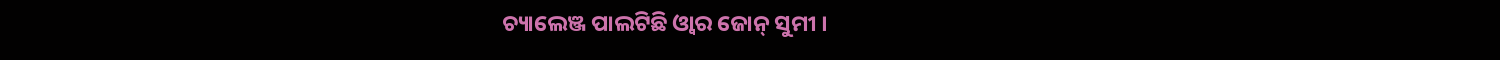ଚ୍ୟାଲେଞ୍ଜ ପାଲଟିଛି ଓ୍ଵାର ଜୋନ୍‌ ସୁମୀ ।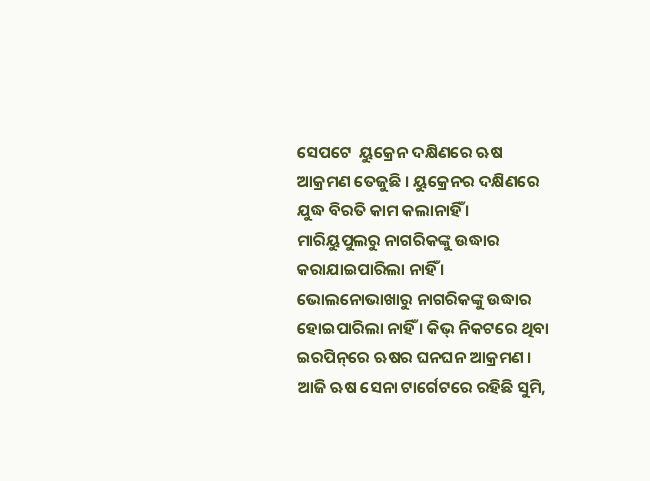ସେପଟେ  ୟୁକ୍ରେନ ଦକ୍ଷିଣରେ ଋଷ ଆକ୍ରମଣ ତେଜୁଛି । ୟୁକ୍ରେନର ଦକ୍ଷିଣରେ ଯୁଦ୍ଧ ବିରତି କାମ କଲାନାହିଁ । ମାରିୟୁପୁଲରୁ ନାଗରିକଙ୍କୁ ଉଦ୍ଧାର କରାଯାଇପାରିଲା ନାହିଁ । ଭୋଲନୋଭାଖାରୁ ନାଗରିକଙ୍କୁ ଉଦ୍ଧାର ହୋଇପାରିଲା ନାହିଁ । କିଭ୍‌ ନିକଟରେ ଥିବା ଇରପିନ୍‌ରେ ଋଷର ଘନଘନ ଆକ୍ରମଣ । ଆଜି ଋଷ ସେନା ଟାର୍ଗେଟରେ ରହିଛି ସୁମି,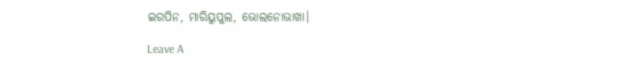ଇରପିନ, ମାରିୟୁପୁଲ, ଭୋଲନୋଭାଖା।

Leave A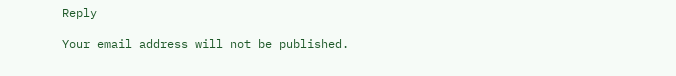Reply

Your email address will not be published.